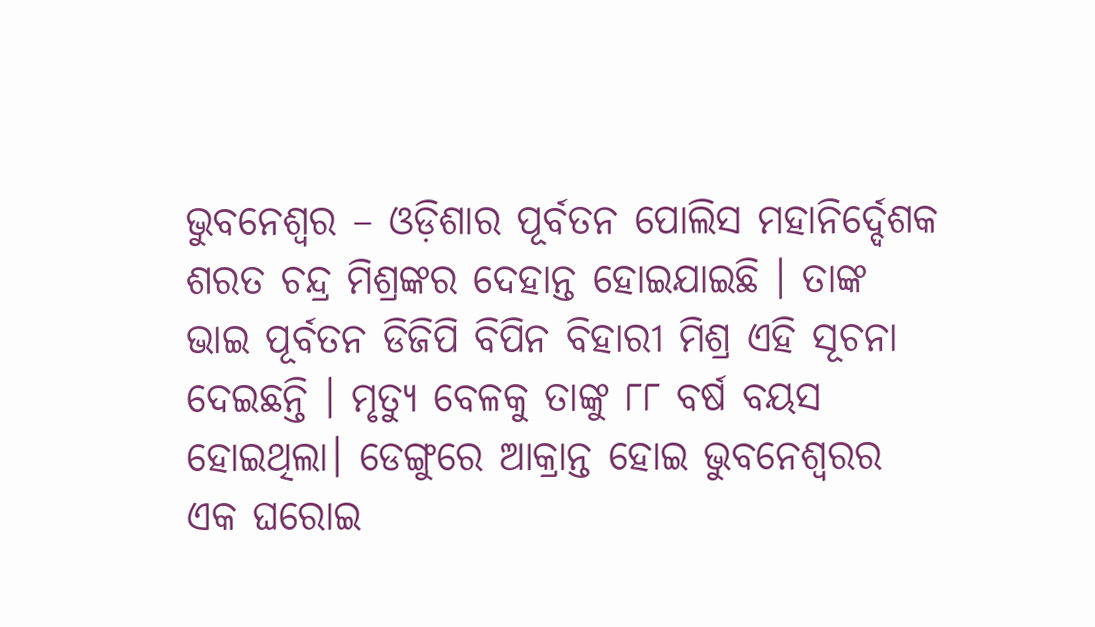ଭୁବନେଶ୍ୱର – ଓଡ଼ିଶାର ପୂର୍ବତନ ପୋଲିସ ମହାନିର୍ଦ୍ଦେଶକ ଶରତ ଚନ୍ଦ୍ର ମିଶ୍ରଙ୍କର ଦେହାନ୍ତ ହୋଇଯାଇଛି । ତାଙ୍କ ଭାଇ ପୂର୍ବତନ ଡିଜିପି ବିପିନ ବିହାରୀ ମିଶ୍ର ଏହି ସୂଚନା ଦେଇଛନ୍ତି । ମୃତ୍ୟୁ ବେଳକୁ ତାଙ୍କୁ ୮୮ ବର୍ଷ ବୟସ ହୋଇଥିଲା। ଡେଙ୍ଗୁରେ ଆକ୍ରାନ୍ତ ହୋଇ ଭୁବନେଶ୍ବରର ଏକ ଘରୋଇ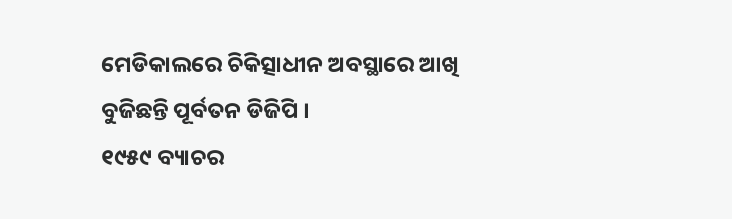ମେଡିକାଲରେ ଚିକିତ୍ସାଧୀନ ଅବସ୍ଥାରେ ଆଖି ବୁଜିଛନ୍ତି ପୂର୍ବତନ ଡିଜିପି ।
୧୯୫୯ ବ୍ୟାଚର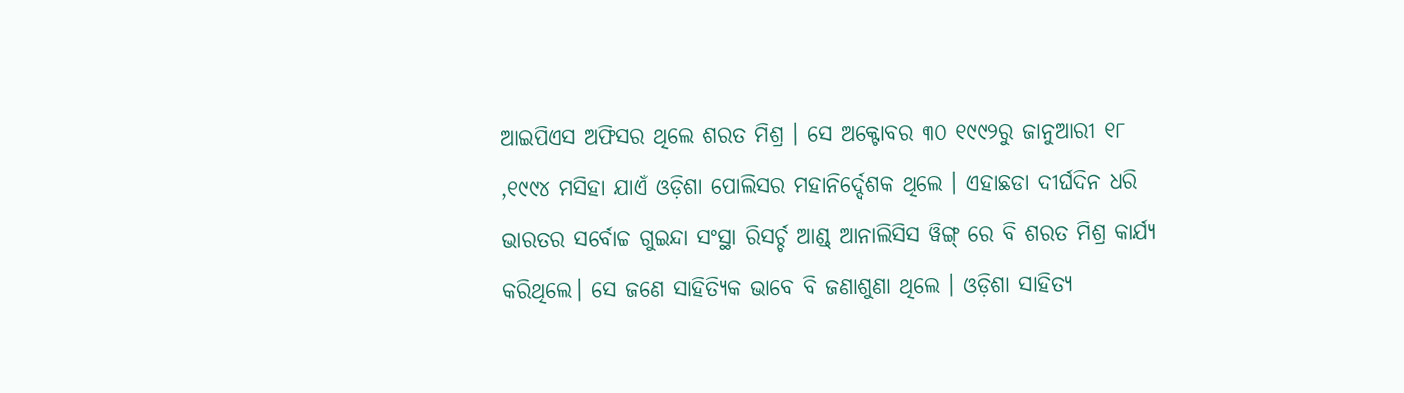ଆଇପିଏସ ଅଫିସର ଥିଲେ ଶରତ ମିଶ୍ର । ସେ ଅକ୍ଟୋବର ୩୦ ୧୯୯୨ରୁ ଜାନୁଆରୀ ୧୮ ,୧୯୯୪ ମସିହା ଯାଏଁ ଓଡ଼ିଶା ପୋଲିସର ମହାନିର୍ଦ୍ଦେଶକ ଥିଲେ । ଏହାଛଡା ଦୀର୍ଘଦିନ ଧରି ଭାରତର ସର୍ବୋଚ୍ଚ ଗୁଇନ୍ଦା ସଂସ୍ଥା ରିସର୍ଚ୍ଚ ଆଣ୍ଡ୍ ଆନାଲିସିସ ୱିଙ୍ଗ୍ ରେ ବି ଶରତ ମିଶ୍ର କାର୍ଯ୍ୟ କରିଥିଲେ। ସେ ଜଣେ ସାହିତ୍ୟିକ ଭାବେ ବି ଜଣାଶୁଣା ଥିଲେ । ଓଡ଼ିଶା ସାହିତ୍ୟ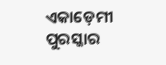ଏକାଡ଼େମୀ ପୁରସ୍କାର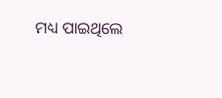ମଧ୍ୟ ପାଇଥିଲେ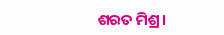ଶରତ ମିଶ୍ର।